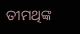ତୀମଥିଙ୍କ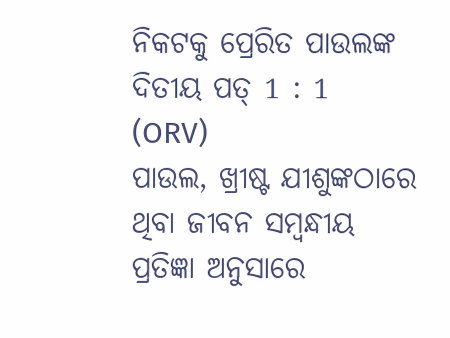ନିକଟକୁ ପ୍ରେରିତ ପାଉଲଙ୍କ ଦିତୀୟ ପତ୍ 1 : 1 (ORV)
ପାଉଲ, ଖ୍ରୀଷ୍ଟ ଯୀଶୁଙ୍କଠାରେ ଥିବା ଜୀବନ ସମ୍ଵନ୍ଧୀୟ ପ୍ରତିଜ୍ଞା ଅନୁସାରେ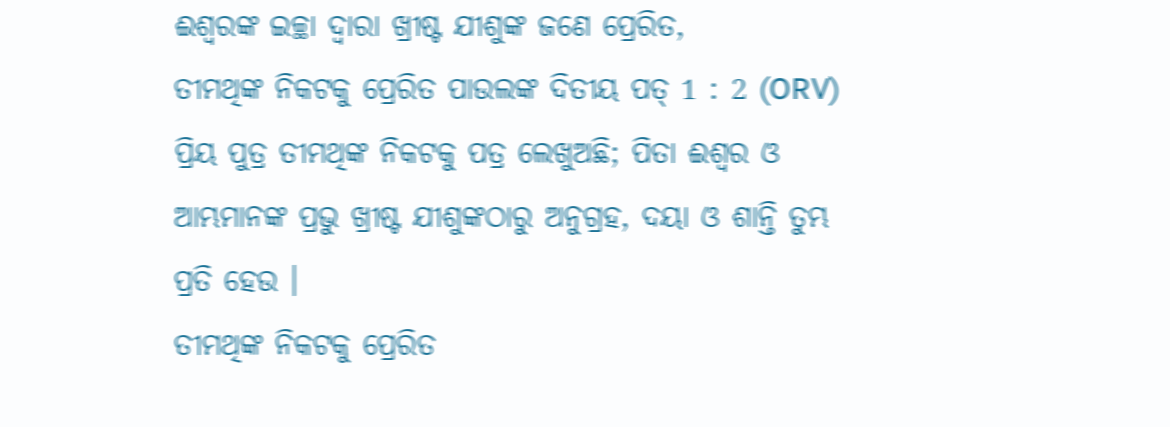ଈଶ୍ଵରଙ୍କ ଇଚ୍ଛା ଦ୍ଵାରା ଖ୍ରୀଷ୍ଟ ଯୀଶୁଙ୍କ ଜଣେ ପ୍ରେରିତ,
ତୀମଥିଙ୍କ ନିକଟକୁ ପ୍ରେରିତ ପାଉଲଙ୍କ ଦିତୀୟ ପତ୍ 1 : 2 (ORV)
ପ୍ରିୟ ପୁତ୍ର ତୀମଥିଙ୍କ ନିକଟକୁ ପତ୍ର ଲେଖୁଅଛି; ପିତା ଈଶ୍ଵର ଓ ଆମ୍ଭମାନଙ୍କ ପ୍ରଭୁ ଖ୍ରୀଷ୍ଟ ଯୀଶୁଙ୍କଠାରୁ ଅନୁଗ୍ରହ, ଦୟା ଓ ଶାନ୍ତି ତୁମ୍ଭ ପ୍ରତି ହେଉ ।
ତୀମଥିଙ୍କ ନିକଟକୁ ପ୍ରେରିତ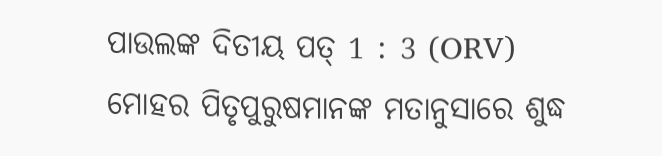ପାଉଲଙ୍କ ଦିତୀୟ ପତ୍ 1 : 3 (ORV)
ମୋହର ପିତୃପୁରୁଷମାନଙ୍କ ମତାନୁସାରେ ଶୁଦ୍ଧ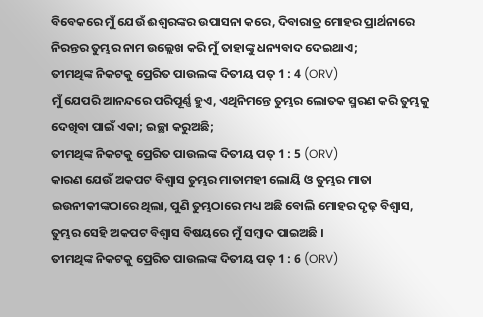ବିବେକରେ ମୁଁ ଯେଉଁ ଈଶ୍ଵରଙ୍କର ଉପାସନା କରେ, ଦିବାରାତ୍ର ମୋହର ପ୍ରାର୍ଥନାରେ ନିରନ୍ତର ତୁମ୍ଭର ନାମ ଉଲ୍ଲେଖ କରି ମୁଁ ତାହାଙ୍କୁ ଧନ୍ୟବାଦ ଦେଇଥାଏ;
ତୀମଥିଙ୍କ ନିକଟକୁ ପ୍ରେରିତ ପାଉଲଙ୍କ ଦିତୀୟ ପତ୍ 1 : 4 (ORV)
ମୁଁ ଯେପରି ଆନନ୍ଦରେ ପରିପୂର୍ଣ୍ଣ ହୁଏ, ଏଥିନିମନ୍ତେ ତୁମ୍ଭର ଲୋତକ ସ୍ମରଣ କରି ତୁମ୍ଭକୁ ଦେଖିବା ପାଇଁ ଏକା; ଇଚ୍ଛା କରୁଅଛି;
ତୀମଥିଙ୍କ ନିକଟକୁ ପ୍ରେରିତ ପାଉଲଙ୍କ ଦିତୀୟ ପତ୍ 1 : 5 (ORV)
କାରଣ ଯେଉଁ ଅକପଟ ବିଶ୍ଵାସ ତୁମ୍ଭର ମାତାମହୀ ଲୋୟି ଓ ତୁମ୍ଭର ମାତା ଇଉନୀକୀଙ୍କଠାରେ ଥିଲା, ପୁଣି ତୁମ୍ଭଠାରେ ମଧ୍ୟ ଅଛି ବୋଲି ମୋହର ଦୃଢ଼ ବିଶ୍ଵାସ, ତୁମ୍ଭର ସେହି ଅକପଟ ବିଶ୍ଵାସ ବିଷୟରେ ମୁଁ ସମ୍ଵାଦ ପାଇଅଛି ।
ତୀମଥିଙ୍କ ନିକଟକୁ ପ୍ରେରିତ ପାଉଲଙ୍କ ଦିତୀୟ ପତ୍ 1 : 6 (ORV)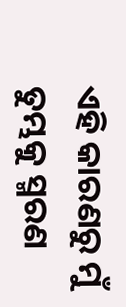ଏହି କାରଣରୁ ମୁଁ ତୁମ୍ଭକୁ ସ୍ମରଣ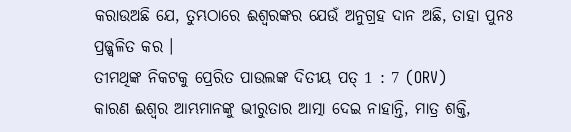କରାଉଅଛି ଯେ, ତୁମ୍ଭଠାରେ ଈଶ୍ଵରଙ୍କର ଯେଉଁ ଅନୁଗ୍ରହ ଦାନ ଅଛି, ତାହା ପୁନଃ ପ୍ରଜ୍ଜ୍ଵଳିତ କର ।
ତୀମଥିଙ୍କ ନିକଟକୁ ପ୍ରେରିତ ପାଉଲଙ୍କ ଦିତୀୟ ପତ୍ 1 : 7 (ORV)
କାରଣ ଈଶ୍ଵର ଆମ୍ଭମାନଙ୍କୁ ଭୀରୁତାର ଆତ୍ମା ଦେଇ ନାହାନ୍ତି, ମାତ୍ର ଶକ୍ତି,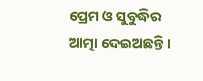ପ୍ରେମ ଓ ସୁବୁଦ୍ଧିର ଆତ୍ମା ଦେଇଅଛନ୍ତି ।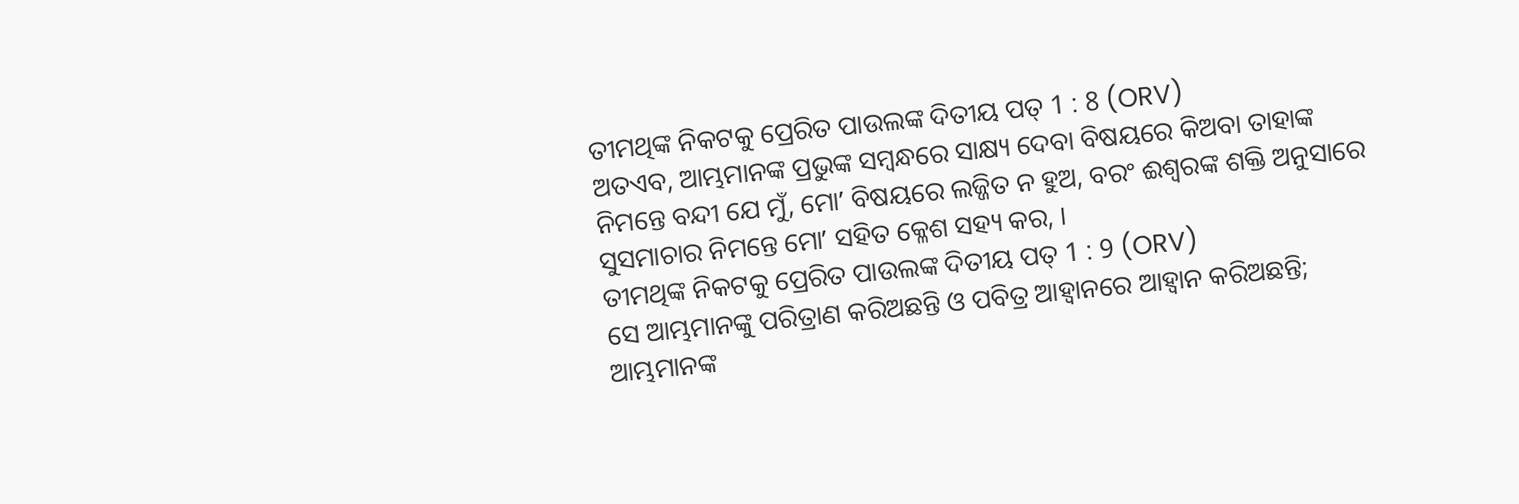ତୀମଥିଙ୍କ ନିକଟକୁ ପ୍ରେରିତ ପାଉଲଙ୍କ ଦିତୀୟ ପତ୍ 1 : 8 (ORV)
ଅତଏବ, ଆମ୍ଭମାନଙ୍କ ପ୍ରଭୁଙ୍କ ସମ୍ଵନ୍ଧରେ ସାକ୍ଷ୍ୟ ଦେବା ବିଷୟରେ କିଅବା ତାହାଙ୍କ ନିମନ୍ତେ ବନ୍ଦୀ ଯେ ମୁଁ, ମୋʼ ବିଷୟରେ ଲଜ୍ଜିତ ନ ହୁଅ, ବରଂ ଈଶ୍ଵରଙ୍କ ଶକ୍ତି ଅନୁସାରେ ସୁସମାଚାର ନିମନ୍ତେ ମୋʼ ସହିତ କ୍ଳେଶ ସହ୍ୟ କର, ।
ତୀମଥିଙ୍କ ନିକଟକୁ ପ୍ରେରିତ ପାଉଲଙ୍କ ଦିତୀୟ ପତ୍ 1 : 9 (ORV)
ସେ ଆମ୍ଭମାନଙ୍କୁ ପରିତ୍ରାଣ କରିଅଛନ୍ତି ଓ ପବିତ୍ର ଆହ୍ଵାନରେ ଆହ୍ଵାନ କରିଅଛନ୍ତି; ଆମ୍ଭମାନଙ୍କ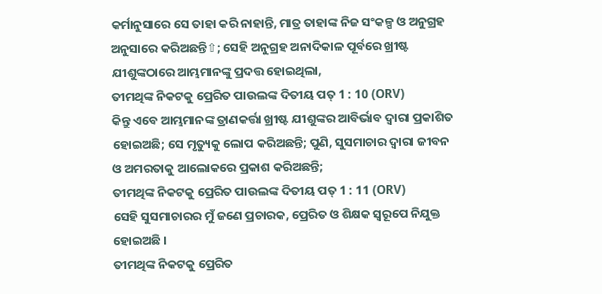କର୍ମାନୁସାରେ ସେ ତାହା କରି ନାହାନ୍ତି, ମାତ୍ର ତାହାଙ୍କ ନିଜ ସଂକଳ୍ପ ଓ ଅନୁଗ୍ରହ ଅନୁସାରେ କରିଅଛନ୍ତି⇧; ସେହି ଅନୁଗ୍ରହ ଅନାଦିକାଳ ପୂର୍ବରେ ଖ୍ରୀଷ୍ଟ ଯୀଶୁଙ୍କଠାରେ ଆମ୍ଭମାନଙ୍କୁ ପ୍ରଦତ୍ତ ହୋଇଥିଲା,
ତୀମଥିଙ୍କ ନିକଟକୁ ପ୍ରେରିତ ପାଉଲଙ୍କ ଦିତୀୟ ପତ୍ 1 : 10 (ORV)
କିନ୍ତୁ ଏବେ ଆମ୍ଭମାନଙ୍କ ତ୍ରାଣକର୍ତ୍ତା ଖ୍ରୀଷ୍ଟ ଯୀଶୁଙ୍କର ଆବିର୍ଭାବ ଦ୍ଵାରା ପ୍ରକାଶିତ ହୋଇଅଛି; ସେ ମୃତ୍ୟୁକୁ ଲୋପ କରିଅଛନ୍ତି; ପୁଣି, ସୁସମାଚାର ଦ୍ଵାରା ଜୀବନ ଓ ଅମରତାକୁ ଆଲୋକରେ ପ୍ରକାଶ କରିଅଛନ୍ତି;
ତୀମଥିଙ୍କ ନିକଟକୁ ପ୍ରେରିତ ପାଉଲଙ୍କ ଦିତୀୟ ପତ୍ 1 : 11 (ORV)
ସେହି ସୁସମାଚାରର ମୁଁ ଜଣେ ପ୍ରଚାରକ, ପ୍ରେରିତ ଓ ଶିକ୍ଷକ ସ୍ଵରୂପେ ନିଯୁକ୍ତ ହୋଇଅଛି ।
ତୀମଥିଙ୍କ ନିକଟକୁ ପ୍ରେରିତ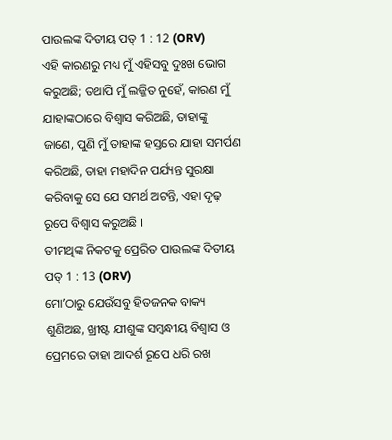ପାଉଲଙ୍କ ଦିତୀୟ ପତ୍ 1 : 12 (ORV)
ଏହି କାରଣରୁ ମଧ୍ୟ ମୁଁ ଏହିସବୁ ଦୁଃଖ ଭୋଗ କରୁଅଛି; ତଥାପି ମୁଁ ଲଜ୍ଜିତ ନୁହେଁ, କାରଣ ମୁଁ ଯାହାଙ୍କଠାରେ ବିଶ୍ଵାସ କରିଅଛି, ତାହାଙ୍କୁ ଜାଣେ, ପୁଣି ମୁଁ ତାହାଙ୍କ ହସ୍ତରେ ଯାହା ସମର୍ପଣ କରିଅଛି, ତାହା ମହାଦିନ ପର୍ଯ୍ୟନ୍ତ ସୁରକ୍ଷା କରିବାକୁ ସେ ଯେ ସମର୍ଥ ଅଟନ୍ତି, ଏହା ଦୃଢ଼ ରୂପେ ବିଶ୍ଵାସ କରୁଅଛି ।
ତୀମଥିଙ୍କ ନିକଟକୁ ପ୍ରେରିତ ପାଉଲଙ୍କ ଦିତୀୟ ପତ୍ 1 : 13 (ORV)
ମୋʼଠାରୁ ଯେଉଁସବୁ ହିତଜନକ ବାକ୍ୟ ଶୁଣିଅଛ, ଖ୍ରୀଷ୍ଟ ଯୀଶୁଙ୍କ ସମ୍ଵନ୍ଧୀୟ ବିଶ୍ଵାସ ଓ ପ୍ରେମରେ ତାହା ଆଦର୍ଶ ରୂପେ ଧରି ରଖ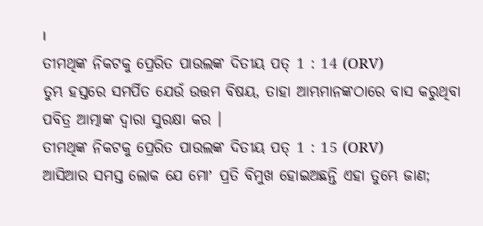।
ତୀମଥିଙ୍କ ନିକଟକୁ ପ୍ରେରିତ ପାଉଲଙ୍କ ଦିତୀୟ ପତ୍ 1 : 14 (ORV)
ତୁମ୍ଭ ହସ୍ତରେ ସମର୍ପିତ ଯେଉଁ ଉତ୍ତମ ବିଷୟ, ତାହା ଆମ୍ଭମାନଙ୍କଠାରେ ବାସ କରୁଥିବା ପବିତ୍ର ଆତ୍ମାଙ୍କ ଦ୍ଵାରା ସୁରକ୍ଷା କର ।
ତୀମଥିଙ୍କ ନିକଟକୁ ପ୍ରେରିତ ପାଉଲଙ୍କ ଦିତୀୟ ପତ୍ 1 : 15 (ORV)
ଆସିଆର ସମସ୍ତ ଲୋକ ଯେ ମୋʼ ପ୍ରତି ବିମୁଖ ହୋଇଅଛନ୍ତି ଏହା ତୁମ୍ଭେ ଜାଣ;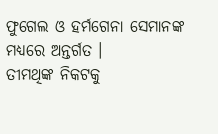ଫୁଗେଲ ଓ ହର୍ମଗେନା ସେମାନଙ୍କ ମଧ୍ୟରେ ଅନ୍ତର୍ଗତ ।
ତୀମଥିଙ୍କ ନିକଟକୁ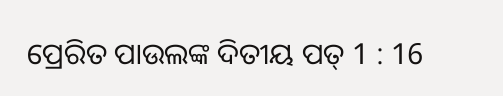ପ୍ରେରିତ ପାଉଲଙ୍କ ଦିତୀୟ ପତ୍ 1 : 16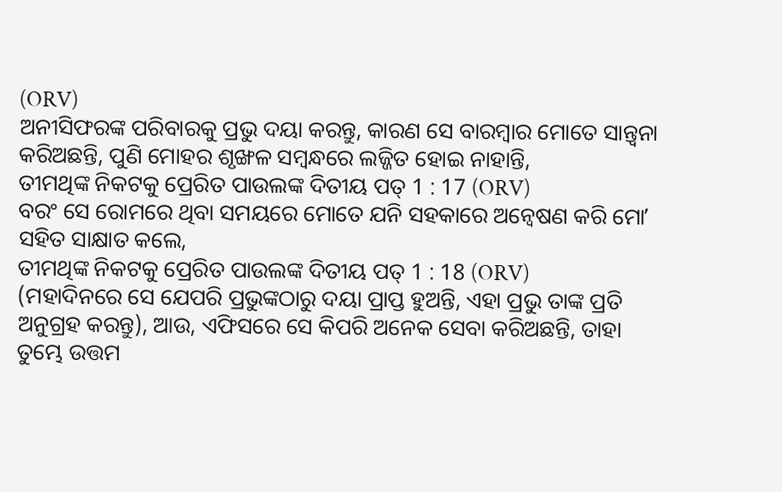(ORV)
ଅନୀସିଫରଙ୍କ ପରିବାରକୁ ପ୍ରଭୁ ଦୟା କରନ୍ତୁ, କାରଣ ସେ ବାରମ୍ଵାର ମୋତେ ସାନ୍ତ୍ଵନା କରିଅଛନ୍ତି, ପୁଣି ମୋହର ଶୃଙ୍ଖଳ ସମ୍ଵନ୍ଧରେ ଲଜ୍ଜିତ ହୋଇ ନାହାନ୍ତି,
ତୀମଥିଙ୍କ ନିକଟକୁ ପ୍ରେରିତ ପାଉଲଙ୍କ ଦିତୀୟ ପତ୍ 1 : 17 (ORV)
ବରଂ ସେ ରୋମରେ ଥିବା ସମୟରେ ମୋତେ ଯନି ସହକାରେ ଅନ୍ଵେଷଣ କରି ମୋʼ ସହିତ ସାକ୍ଷାତ କଲେ,
ତୀମଥିଙ୍କ ନିକଟକୁ ପ୍ରେରିତ ପାଉଲଙ୍କ ଦିତୀୟ ପତ୍ 1 : 18 (ORV)
(ମହାଦିନରେ ସେ ଯେପରି ପ୍ରଭୁଙ୍କଠାରୁ ଦୟା ପ୍ରାପ୍ତ ହୁଅନ୍ତି, ଏହା ପ୍ରଭୁ ତାଙ୍କ ପ୍ରତି ଅନୁଗ୍ରହ କରନ୍ତୁ), ଆଉ, ଏଫିସରେ ସେ କିପରି ଅନେକ ସେବା କରିଅଛନ୍ତି, ତାହା ତୁମ୍ଭେ ଉତ୍ତମ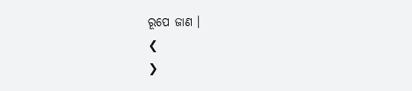ରୂପେ ଜାଣ ।
❮
❯